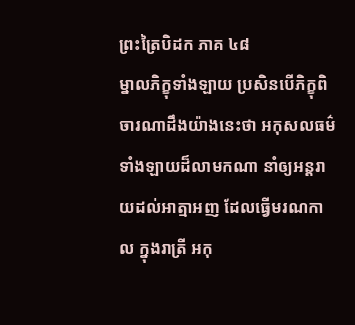ព្រះត្រៃបិដក ភាគ ៤៨
ម្នាលភិក្ខុទាំងឡាយ ប្រសិនបើភិក្ខុពិចារណាដឹងយ៉ាងនេះថា អកុសលធម៌ទាំងឡាយដ៏លាមកណា នាំឲ្យអន្តរាយដល់អាត្មាអញ ដែលធ្វើមរណកាល ក្នុងរាត្រី អកុ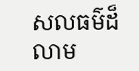សលធម៌ដ៏លាម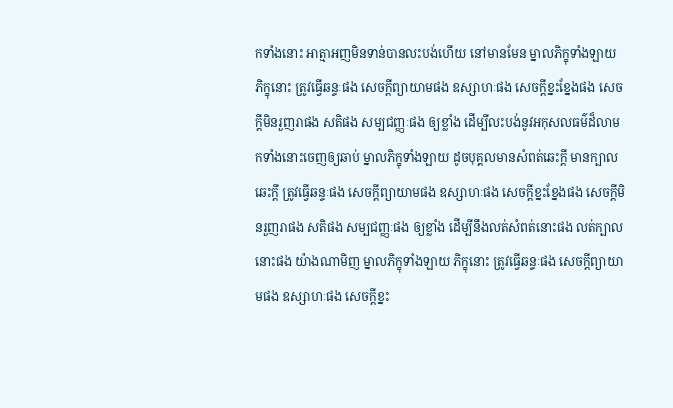កទាំងនោះ អាត្មាអញមិនទាន់បានលះបង់ហើយ នៅមានមែន ម្នាលភិក្ខុទាំងឡាយ ភិក្ខុនោះ ត្រូវធ្វើឆន្ទៈផង សេចក្ដីព្យាយាមផង ឧស្សាហៈផង សេចក្ដីខ្នះខ្នែងផង សេចក្ដីមិនរួញរាផង សតិផង សម្បជញ្ញៈផង ឲ្យខ្លាំង ដើម្បីលះបង់នូវអកុសលធម៌ដ៏លាមកទាំងនោះចេញឲ្យឆាប់ ម្នាលភិក្ខុទាំងឡាយ ដូចបុគ្គលមានសំពត់ឆេះក្ដី មានក្បាលឆេះក្ដី ត្រូវធ្វើឆន្ទៈផង សេចក្ដីព្យាយាមផង ឧស្សាហៈផង សេចក្ដីខ្នះខ្នែងផង សេចក្ដីមិនរួញរាផង សតិផង សម្បជញ្ញៈផង ឲ្យខ្លាំង ដើម្បីនឹងលត់សំពត់នោះផង លត់ក្បាលនោះផង យ៉ាងណាមិញ ម្នាលភិក្ខុទាំងឡាយ ភិក្ខុនោះ ត្រូវធ្វើឆន្ទៈផង សេចក្ដីព្យាយាមផង ឧស្សាហៈផង សេចក្ដីខ្នះ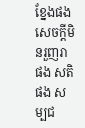ខ្នែងផង សេចក្ដីមិនរួញរាផង សតិផង សម្បជ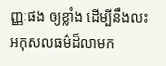ញ្ញៈផង ឲ្យខ្លាំង ដើម្បីនឹងលះអកុសលធម៌ដ៏លាមក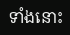ទាំងនោះ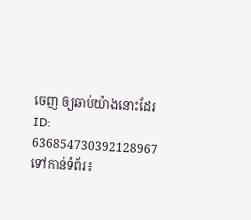ចេញ ឲ្យឆាប់យ៉ាងនោះដែរ
ID: 636854730392128967
ទៅកាន់ទំព័រ៖